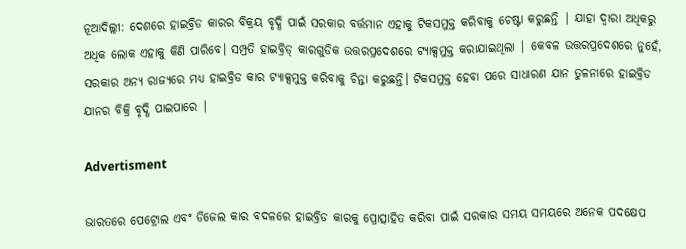ନୂଆଦିଲ୍ଲୀ: ଦେଶରେ ହାଇବ୍ରିଡ କାରର ବିକ୍ରୟ ବୃଦ୍ଧି ପାଇଁ ସରକାର ବର୍ତ୍ତମାନ ଏହାକୁ ଟିକସମୁକ୍ତ କରିବାକୁ ଚେଷ୍ଟା କରୁଛନ୍ତି | ଯାହା ଦ୍ୱାରା ଅଧିକରୁ ଅଧିକ ଲୋକ ଏହାକୁ କିଣି ପାରିବେ। ସମ୍ପ୍ରତି ହାଇବ୍ରିଡ୍ କାରଗୁଡିକ ଉତ୍ତରପ୍ରଦେଶରେ ଟ୍ୟାକ୍ସମୁକ୍ତ କରାଯାଇଥିଲା | କେବଳ ଉତ୍ତରପ୍ରଦେଶରେ ନୁହେଁ, ସରକାର ଅନ୍ୟ ରାଜ୍ୟରେ ମଧ୍ୟ ହାଇବ୍ରିଡ କାର ଟ୍ୟାକ୍ସମୁକ୍ତ କରିବାକୁ ଚିନ୍ତା କରୁଛନ୍ତି। ଟିକସମୁକ୍ତ ହେବା ପରେ ସାଧାରଣ ଯାନ ତୁଳନାରେ ହାଇବ୍ରିଡ ଯାନର ବିକ୍ରି ବୃଦ୍ଧି ପାଇପାରେ |

Advertisment

ଭାରତରେ ପେଟ୍ରୋଲ ଏବଂ ଡିଜେଲ କାର ବଦଳରେ ହାଇବ୍ରିଡ କାରକୁ ପ୍ରୋତ୍ସାହିତ କରିବା ପାଇଁ ସରକାର ସମୟ ସମୟରେ ଅନେକ ପଦକ୍ଷେପ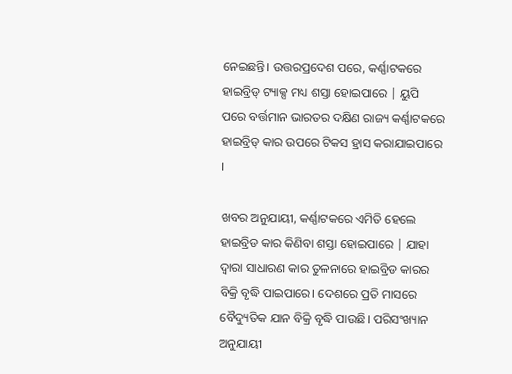ନେଇଛନ୍ତି। ଉତ୍ତରପ୍ରଦେଶ ପରେ, କର୍ଣ୍ଣାଟକରେ ହାଇବ୍ରିଡ୍ ଟ୍ୟାକ୍ସ ମଧ୍ୟ ଶସ୍ତା ହୋଇପାରେ | ୟୁପି ପରେ ବର୍ତ୍ତମାନ ଭାରତର ଦକ୍ଷିଣ ରାଜ୍ୟ କର୍ଣ୍ଣାଟକରେ ହାଇବ୍ରିଡ୍ କାର ଉପରେ ଟିକସ ହ୍ରାସ କରାଯାଇପାରେ ।

ଖବର ଅନୁଯାୟୀ, କର୍ଣ୍ଣାଟକରେ ଏମିତି ହେଲେ ହାଇବ୍ରିଡ କାର କିଣିବା ଶସ୍ତା ହୋଇପାରେ | ଯାହା ଦ୍ୱାରା ସାଧାରଣ କାର ତୁଳନାରେ ହାଇବ୍ରିଡ କାରର ବିକ୍ରି ବୃଦ୍ଧି ପାଇପାରେ। ଦେଶରେ ପ୍ରତି ମାସରେ ବୈଦ୍ୟୁତିକ ଯାନ ବିକ୍ରି ବୃଦ୍ଧି ପାଉଛି। ପରିସଂଖ୍ୟାନ ଅନୁଯାୟୀ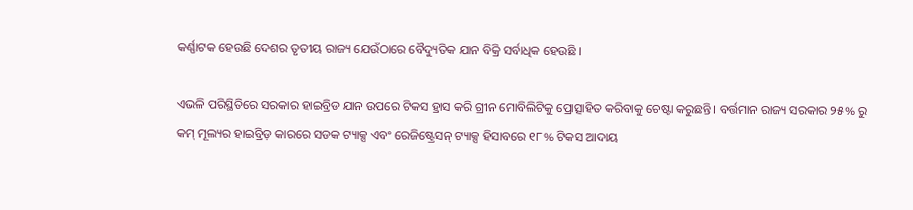କର୍ଣ୍ଣାଟକ ହେଉଛି ଦେଶର ତୃତୀୟ ରାଜ୍ୟ ଯେଉଁଠାରେ ବୈଦ୍ୟୁତିକ ଯାନ ବିକ୍ରି ସର୍ବାଧିକ ହେଉଛି ।

ଏଭଳି ପରିସ୍ଥିତିରେ ସରକାର ହାଇବ୍ରିଡ ଯାନ ଉପରେ ଟିକସ ହ୍ରାସ କରି ଗ୍ରୀନ ମୋବିଲିଟିକୁ ପ୍ରୋତ୍ସାହିତ କରିବାକୁ ଚେଷ୍ଟା କରୁଛନ୍ତି। ବର୍ତ୍ତମାନ ରାଜ୍ୟ ସରକାର ୨୫% ରୁ କମ୍ ମୂଲ୍ୟର ହାଇବ୍ରିଡ଼ କାରରେ ସଡକ ଟ୍ୟାକ୍ସ ଏବଂ ରେଜିଷ୍ଟ୍ରେସନ୍ ଟ୍ୟାକ୍ସ ହିସାବରେ ୧୮% ଟିକସ ଆଦାୟ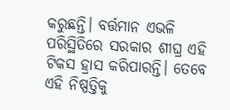କରୁଛନ୍ତି। ବର୍ତ୍ତମାନ ଏଭଳି ପରିସ୍ଥିତିରେ ସରକାର ଶୀଘ୍ର ଏହି ଟିକସ ହ୍ରାସ କରିପାରନ୍ତି। ତେବେ ଏହି ନିଷ୍ପତ୍ତିକୁ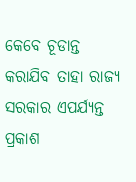କେବେ ଚୂଡାନ୍ତ କରାଯିବ ତାହା ରାଜ୍ୟ ସରକାର ଏପର୍ଯ୍ୟନ୍ତ ପ୍ରକାଶ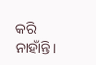କରି ନାହାଁନ୍ତି।